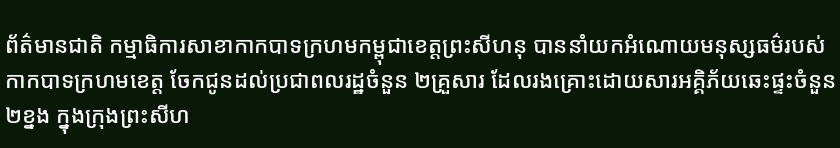ព័ត៌មានជាតិ កម្មាធិការសាខាកាកបាទក្រហមកម្ពុជាខេត្តព្រះសីហនុ បាននាំយកអំណោយមនុស្សធម៌របស់កាកបាទក្រហមខេត្ត ចែកជូនដល់ប្រជាពលរដ្ឋចំនួន ២គ្រួសារ ដែលរងគ្រោះដោយសារអគ្គិភ័យឆេះផ្ទះចំនួន ២ខ្នង ក្នុងក្រុងព្រះសីហ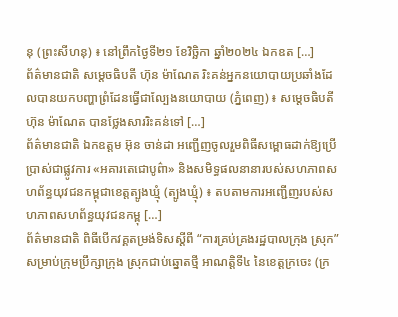នុ (ព្រះសីហនុ) ៖ នៅព្រឹកថ្ងៃទី២១ ខែវិច្ឆិកា ឆ្នាំ២០២៤ ឯកឧត […]
ព័ត៌មានជាតិ សម្តេចធិបតី ហ៊ុន ម៉ាណែត រិះគន់អ្នកនយោបាយប្រឆាំងដែលបានយកបញ្ហាព្រំដែនធ្វើជាល្បែងនយោបាយ (ភ្នំពេញ) ៖ សម្តេចធិបតី ហ៊ុន ម៉ាណែត បានថ្លែងសាររិះគន់ទៅ […]
ព័ត៌មានជាតិ ឯកឧត្តម អ៊ុន ចាន់ដា អញ្ជើញចូលរួមពិធីសម្ពោធដាក់ឱ្យប្រើប្រាស់ជាផ្លូវការ «អគារតេជោបូព៌ា» និងសមិទ្ធផលនានារបស់សហភាពសហព័ន្ធយុវជនកម្ពុជាខេត្តត្បូងឃ្មុំ (ត្បូងឃ្មុំ) ៖ តបតាមការអញ្ជើញរបស់សហភាពសហព័ន្ធយុវជនកម្ពុ […]
ព័ត៌មានជាតិ ពិធីបើកវគ្គតម្រង់ទិសស្តីពី “ការគ្រប់គ្រងរដ្ឋបាលក្រុង ស្រុក” សម្រាប់ក្រុមប្រឹក្សាក្រុង ស្រុកជាប់ឆ្នោតថ្មី អាណត្តិទី៤ នៃខេត្តក្រចេះ (ក្រ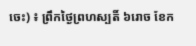ចេះ) ៖ ព្រឹកថ្ងៃព្រហស្បតិ៍ ៦រោច ខែក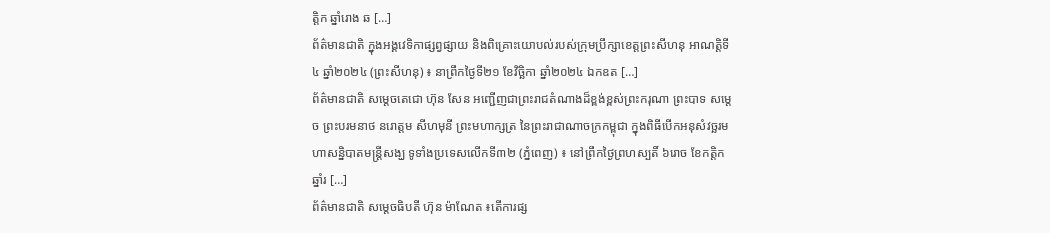ត្តិក ឆ្នាំរោង ឆ […]
ព័ត៌មានជាតិ ក្នុងអង្គវេទិកាផ្សព្វផ្សាយ និងពិគ្រោះយោបល់របស់ក្រុមប្រឹក្សាខេត្តព្រះសីហនុ អាណត្តិទី៤ ឆ្នាំ២០២៤ (ព្រះសីហនុ) ៖ នាព្រឹកថ្ងៃទី២១ ខែវិច្ឆិកា ឆ្នាំ២០២៤ ឯកឧត […]
ព័ត៌មានជាតិ សម្តេចតេជោ ហ៊ុន សែន អញ្ជើញជាព្រះរាជតំណាងដ៏ខ្ពង់ខ្ពស់ព្រះករុណា ព្រះបាទ សម្ដេច ព្រះបរមនាថ នរោត្តម សីហមុនី ព្រះមហាក្សត្រ នៃព្រះរាជាណាចក្រកម្ពុជា ក្នុងពិធីបើកអនុសំវច្ឆរមហាសន្និបាតមន្ត្រីសង្ឃ ទូទាំងប្រទេសលើកទី៣២ (ភ្នំពេញ) ៖ នៅព្រឹកថ្ងៃព្រហស្បតិ៍ ៦រោច ខែកត្តិក ឆ្នាំរ […]
ព័ត៌មានជាតិ សម្ដេចធិបតី ហ៊ុន ម៉ាណែត ៖តើការផ្ស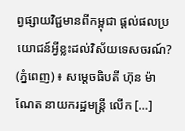ព្វផ្សាយវិជ្ជមានពីកម្ពុជា ផ្តល់ផលប្រយោជន៍អ្វីខ្លះដល់វិស័យទេសចរណ៍? (ភ្នំពេញ) ៖ សម្ដេចធិបតី ហ៊ុន ម៉ាណែត នាយករដ្ឋមន្រ្ដី លើក […]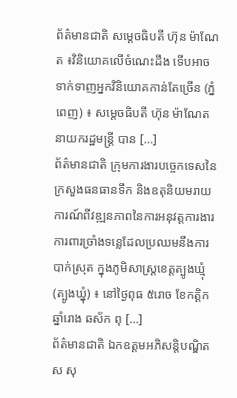ព័ត៌មានជាតិ សម្ដេចធិបតី ហ៊ុន ម៉ាណែត ៖វិនិយោគលើចំណេះដឹង ទើបអាចទាក់ទាញអ្នកវិនិយោគកាន់តែច្រើន (ភ្នំពេញ) ៖ សម្តេចធិបតី ហ៊ុន ម៉ាណែត នាយករដ្ឋមន្ត្រី បាន […]
ព័ត៌មានជាតិ ក្រុមការងារបច្ចេកទេសនៃក្រសួងធនធានទឹក និងឧតុនិយមរាយការណ៍ពីវឌ្ឍនភាពនៃការអនុវត្តការងារការពារច្រាំងទន្លេដែលប្រឈមនឹងការបាក់ស្រុត ក្នុងភូមិសាស្ត្រខេត្តត្បូងឃ្មុំ (ត្បូងឃ្នុំ) ៖ នៅថ្ងៃពុធ ៥រោច ខែកត្ដិក ឆ្នាំរោង ឆស័ក ពុ […]
ព័ត៌មានជាតិ ឯកឧត្ដមអភិសន្តិបណ្ឌិត ស សុ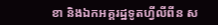ខា និងឯកអគ្គរដ្ឋទូតហ្វីលីពីន ស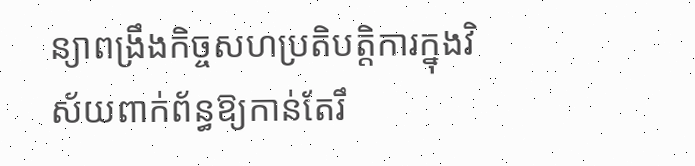ន្យាពង្រឹងកិច្ចសហប្រតិបត្តិការក្នុងវិស័យពាក់ព័ន្ធឱ្យកាន់តែរឹ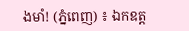ងមាំ! (ភ្នំពេញ) ៖ ឯកឧត្ត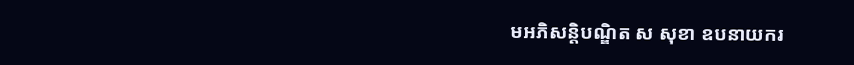មអភិសន្តិបណ្ឌិត ស សុខា ឧបនាយករ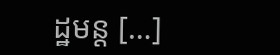ដ្ឋមន្ត […]